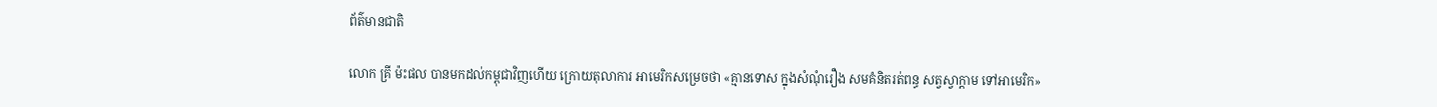ព័ត៌មានជាតិ

លោក គ្រី ម៉ះផល បានមកដល់កម្ពុជាវិញហើយ ក្រោយតុលាការ អាមេរិកសម្រេចថា «គ្មានទោស ក្នុងសំណុំរឿង សមគំនិតរត់ពន្ធ សត្វស្វាក្តាម ទៅអាមេរិក»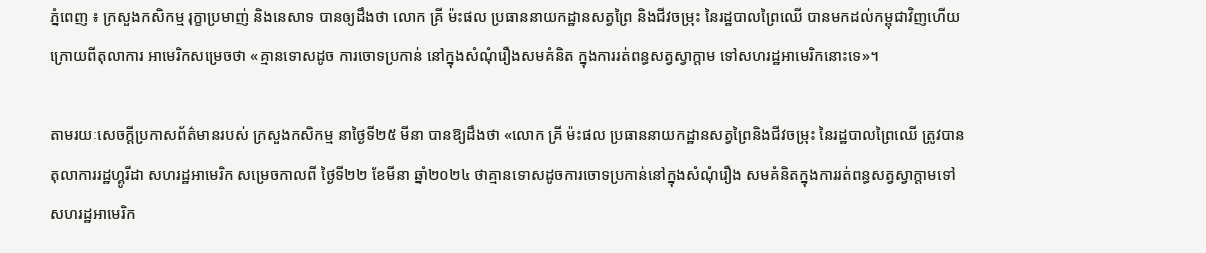ភ្នំពេញ ៖ ក្រសួងកសិកម្ម រុក្ខាប្រមាញ់ និងនេសាទ បានឲ្យដឹងថា លោក គ្រី ម៉ះផល ប្រធាននាយកដ្ឋានសត្វព្រៃ និងជីវចម្រុះ នៃរដ្ឋបាលព្រៃឈើ បានមកដល់កម្ពុជាវិញហើយ ក្រោយពីតុលាការ អាមេរិកសម្រេចថា «គ្មានទោសដូច ការចោទប្រកាន់ នៅក្នុងសំណុំរឿងសមគំនិត ក្នុងការរត់ពន្ធសត្វស្វាក្តាម ទៅសហរដ្ឋអាមេរិកនោះទេ»។

តាមរយៈសេចក្ដីប្រកាសព័ត៌មានរបស់ ក្រសួងកសិកម្ម នាថ្ងៃទី២៥ មីនា បានឱ្យដឹងថា «លោក គ្រី ម៉ះផល ប្រធាននាយកដ្ឋានសត្វព្រៃនិងជីវចម្រុះ នៃរដ្ឋបាលព្រៃឈើ ត្រូវបានតុលាការរដ្ឋហ្គូរីដា សហរដ្ឋអាមេរិក សម្រេចកាលពី ថ្ងៃទី២២ ខែមីនា ឆ្នាំ២០២៤ ថាគ្មានទោសដូចការចោទប្រកាន់នៅក្នុងសំណុំរឿង សមគំនិតក្នុងការរត់ពន្ធសត្វស្វាក្តាមទៅ សហរដ្ឋអាមេរិក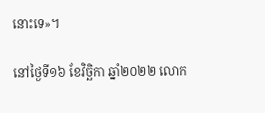នោះទេ»។

នៅថ្ងៃទី១៦ ខែវិច្ឆិកា ឆ្នាំ២០២២ លោក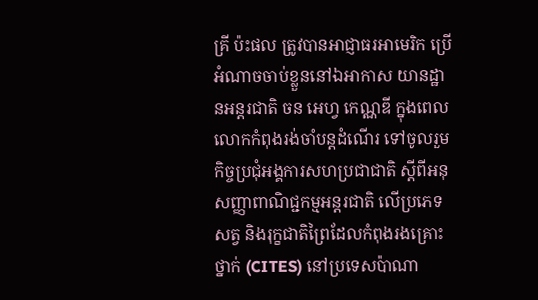គ្រី ប៉ះផល ត្រូវបានអាជ្ញាធរអាមេរិក ប្រើអំណាចចាប់ខ្លួននៅឯអាកាស យានដ្ឋានអន្តរជាតិ ចន អេហ្វ កេណ្ណឌី ក្នុងពេលលោកកំពុងរង់ចាំបន្តដំណើរ ទៅចូលរួមកិច្ចប្រជុំអង្គការសហប្រជាជាតិ ស្តីពីអនុសញ្ញាពាណិជ្ជកម្មអន្តរជាតិ លើប្រភេទសត្វ និងរុក្ខជាតិព្រៃដែលកំពុងរងគ្រោះថ្នាក់ (CITES) នៅប្រទេសប៉ាណា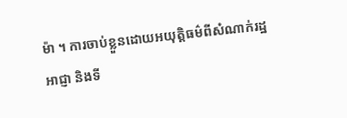ម៉ា ។ ការចាប់ខ្លួនដោយអយុត្តិធម៌ពីសំណាក់រដ្ឋអាជ្ញា និងទី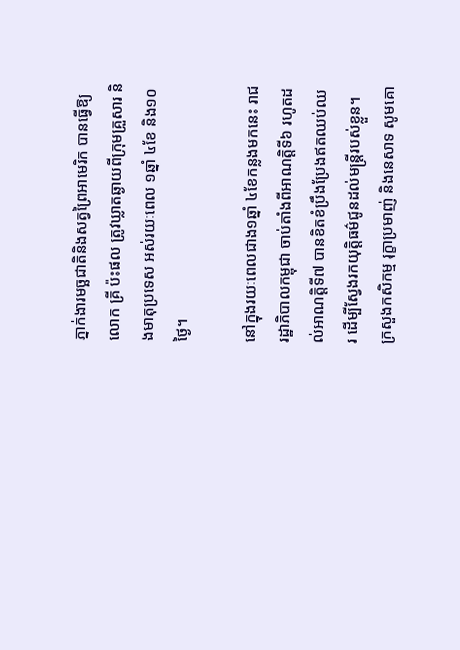ភ្នាក់ងារមច្ឆជាតិនិងសត្វព្រៃអាមេរិក បានធ្វើឱ្យលោក គ្រី ប៉ះផល ត្រូវឃ្លាតឆ្ងាយពីក្រុមគ្រួសារ និងមាតុប្រទេស អស់រយៈពេល ១ឆ្នាំ ៤ខែ និង១០ថ្ងៃ។

នៅក្នុងរយៈពេលជាង១ឆ្នាំ ៤ខែកន្លងមកនេះ រាជរដ្ឋាភិបាលកម្ពុជា ចាប់តាំងពីអាណត្តិទី៦ រហូតដល់អាណត្តិទី៧ បានខិតខំប្រឹងប្រែងឥតឈប់ឈរ ដើម្បីស្វែងរកយុត្តិធម៌ជូនដល់មន្ត្រីរបស់ខ្លួន។ ក្រសួងកសិកម្ម រុក្ខាប្រមាញ់ និងនេសាទ សូមគោ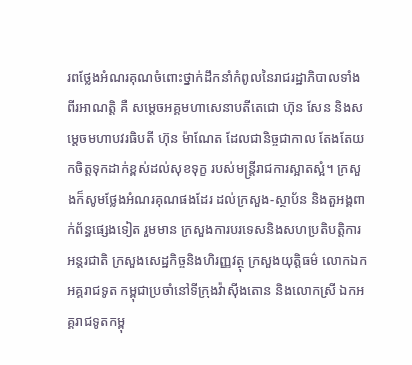រពថ្លែងអំណរគុណចំពោះថ្នាក់ដឹកនាំកំពូលនៃរាជរដ្ឋាភិបាលទាំងពីរអាណត្តិ គឺ សម្តេចអគ្គមហាសេនាបតីតេជោ ហ៊ុន សែន និងសម្តេចមហាបវរធិបតី ហ៊ុន ម៉ាណែត ដែលជានិច្ចជាកាល តែងតែយកចិត្តទុកដាក់ខ្ពស់ដល់សុខទុក្ខ របស់មន្ត្រីរាជការស្អាតស្អំ។ ក្រសួងក៏សូមថ្លែងអំណរគុណផងដែរ ដល់ក្រសួង-ស្ថាប័ន និងតួអង្គពាក់ព័ន្ធផ្សេងទៀត រួមមាន ក្រសួងការបរទេសនិងសហប្រតិបត្តិការអន្តរជាតិ ក្រសួងសេដ្ឋកិច្ចនិងហិរញ្ញវត្ថុ ក្រសួងយុត្តិធម៌ លោកឯកអគ្គរាជទូត កម្ពុជាប្រចាំនៅទីក្រុងវ៉ាស៊ីងតោន និងលោកស្រី ឯកអគ្គរាជទូតកម្ពុ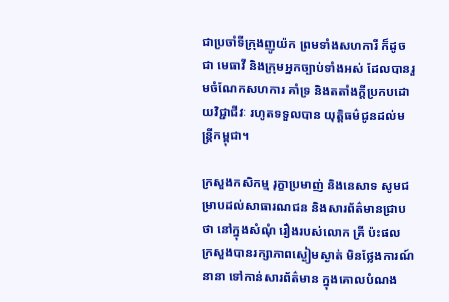ជាប្រចាំទីក្រុងញូយ៉ក ព្រមទាំងសហការី ក៏ដូចជា មេធាវី និងក្រុមអ្នកច្បាប់ទាំងអស់ ដែលបានរួមចំណែកសហការ គាំទ្រ និងតតាំងក្ដីប្រកបដោយវិជ្ជាជីវៈ រហូតទទួលបាន យុត្តិធម៌ជូនដល់មន្ត្រីកម្ពុជា។

ក្រសួងកសិកម្ម រុក្ខាប្រមាញ់ និងនេសាទ សូមជម្រាបដល់សាធារណជន និងសារព័ត៌មានជ្រាបថា នៅក្នុងសំណុំ រឿងរបស់លោក គ្រី ប៉ះផល ក្រសួងបានរក្សាភាពស្ងៀមស្ងាត់ មិនថ្លែងការណ៍នានា ទៅកាន់សារព័ត៌មាន ក្នុងគោលបំណង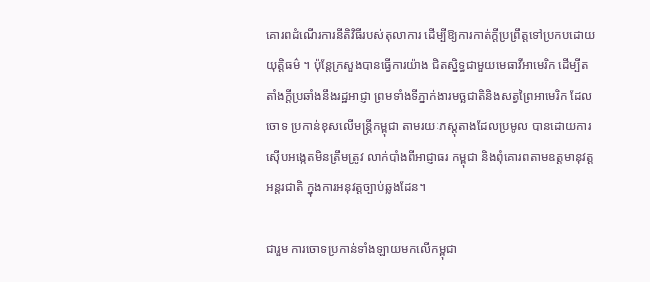គោរពដំណើរការនីតិវិធីរបស់តុលាការ ដើម្បីឱ្យការកាត់ក្តីប្រព្រឹត្តទៅប្រកបដោយយុត្តិធម៌ ។ ប៉ុន្តែក្រសួងបានធ្វើការយ៉ាង ជិតស្និទ្ធជាមួយមេធាវីអាមេរិក ដើម្បីតតាំងក្តីប្រឆាំងនឹងរដ្ឋអាជ្ញា ព្រមទាំងទីភ្នាក់ងារមច្ឆជាតិនិងសត្វព្រៃអាមេរិក ដែលចោទ ប្រកាន់ខុសលើមន្ត្រីកម្ពុជា តាមរយៈភស្តុតាងដែលប្រមូល បានដោយការស៊ើបអង្កេតមិនត្រឹមត្រូវ លាក់បាំងពីអាជ្ញាធរ កម្ពុជា និងពុំគោរពតាមឧត្តមានុវត្តអន្តរជាតិ ក្នុងការអនុវត្តច្បាប់ឆ្លងដែន។

ជារួម ការចោទប្រកាន់ទាំងឡាយមកលើកម្ពុជា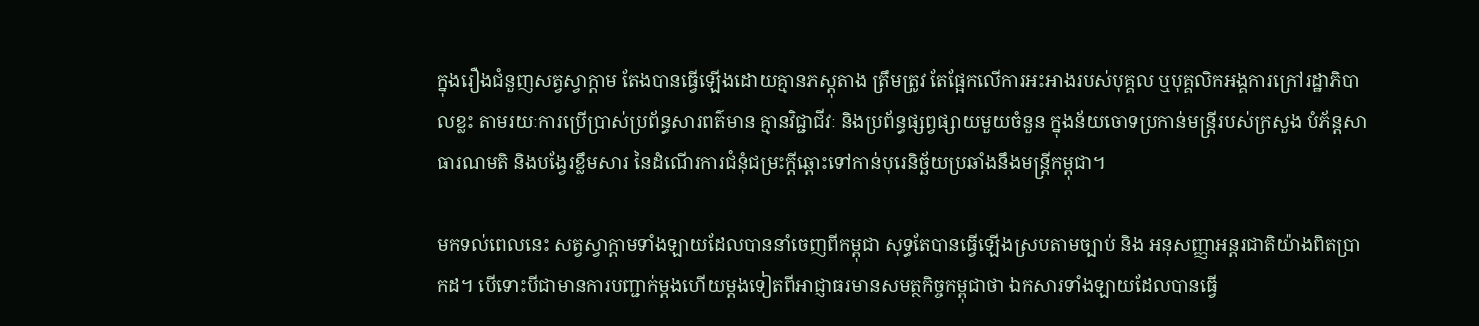ក្នុងរឿងជំនួញសត្វស្វាក្តាម តែងបានធ្វើឡើងដោយគ្មានភស្តុតាង ត្រឹមត្រូវ តែផ្អែកលើការអះអាងរបស់បុគ្គល ឬបុគ្គលិកអង្គការក្រៅរដ្ឋាភិបាលខ្លះ តាមរយៈការប្រើប្រាស់ប្រព័ន្ធសារពត៌មាន គ្មានវិជ្ជាជីវៈ និងប្រព័ន្ធផ្សព្វផ្សាយមួយចំនួន ក្នុងន័យចោទប្រកាន់មន្ត្រីរបស់ក្រសួង បំភ័ន្តសាធារណមតិ និងបង្វែរខ្លឹមសារ នៃដំណើរការជំនុំជម្រះក្តីឆ្ពោះទៅកាន់បុរេនិច្ឆ័យប្រឆាំងនឹងមន្ត្រីកម្ពុជា។

មកទល់ពេលនេះ សត្វស្វាក្តាមទាំងឡាយដែលបាននាំចេញពីកម្ពុជា សុទ្ធតែបានធ្វើឡើងស្របតាមច្បាប់ និង អនុសញ្ញាអន្តរជាតិយ៉ាងពិតប្រាកដ។ បើទោះបីជាមានការបញ្ជាក់ម្តងហើយម្តងទៀតពីអាជ្ញាធរមានសមត្ថកិច្ចកម្ពុជាថា ឯកសារទាំងឡាយដែលបានធ្វើ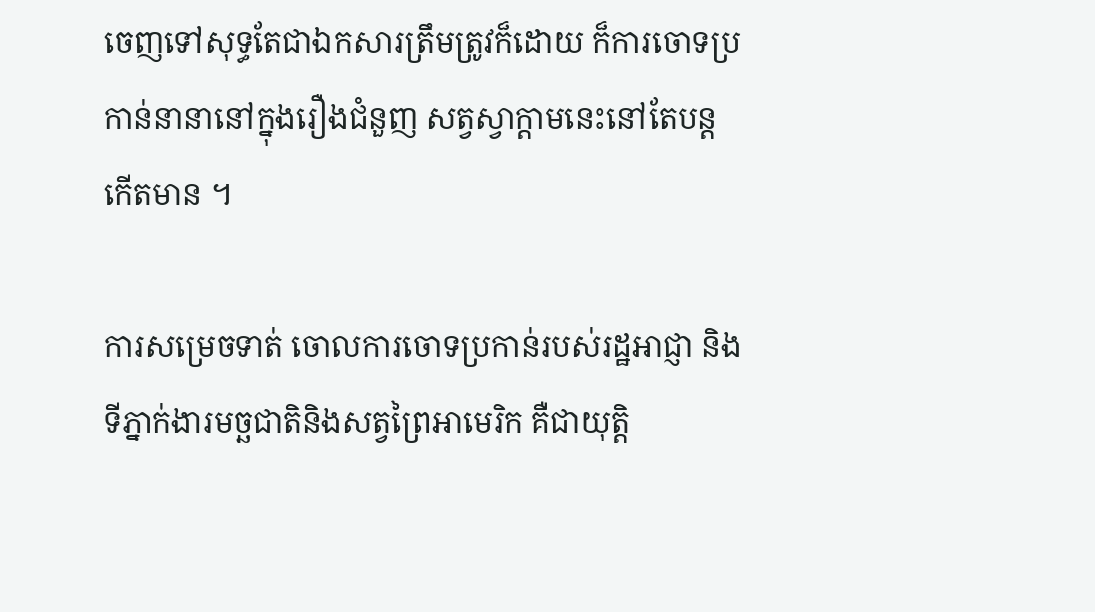ចេញទៅសុទ្ធតែជាឯកសារត្រឹមត្រូវក៏ដោយ ក៏ការចោទប្រកាន់នានានៅក្នុងរឿងជំនួញ សត្វស្វាក្តាមនេះនៅតែបន្តកើតមាន ។

ការសម្រេចទាត់ ចោលការចោទប្រកាន់របស់រដ្ឋអាជ្ញា និងទីភ្នាក់ងារមច្ឆជាតិនិងសត្វព្រៃអាមេរិក គឺជាយុត្តិ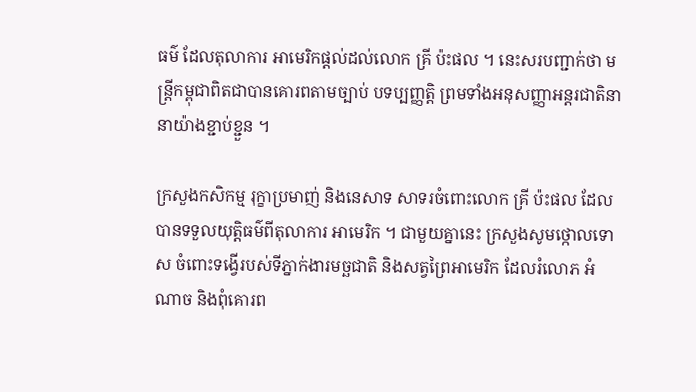ធម៌ ដែលតុលាការ អាមេរិកផ្តល់ដល់លោក គ្រី ប៉ះផល ។ នេះសរបញ្ជាក់ថា មន្ត្រីកម្ពុជាពិតជាបានគោរពតាមច្បាប់ បទប្បញ្ញត្តិ ព្រមទាំងអនុសញ្ញាអន្តរជាតិនានាយ៉ាងខ្ជាប់ខ្ជួន ។

ក្រសួងកសិកម្ម រុក្ខាប្រមាញ់ និងនេសាទ សាទរចំពោះលោក គ្រី ប៉ះផល ដែលបានទទួលយុត្តិធម៌ពីតុលាការ អាមេរិក ។ ជាមួយគ្នានេះ ក្រសួងសូមថ្កោលទោស ចំពោះទង្វើរបស់ទីភ្នាក់ងារមច្ឆជាតិ និងសត្វព្រៃអាមេរិក ដែលរំលោភ អំណាច និងពុំគោរព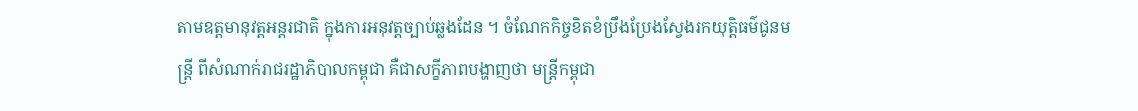តាមឧត្តមានុវត្តអន្តរជាតិ ក្នុងការអនុវត្តច្បាប់ឆ្លងដែន ។ ចំណែកកិច្ចខិតខំប្រឹងប្រែងស្វែងរកយុត្តិធម៌ជូនមន្ត្រី ពីសំណាក់រាជរដ្ឋាភិបាលកម្ពុជា គឺជាសក្ខីភាពបង្ហាញថា មន្ត្រីកម្ពុជា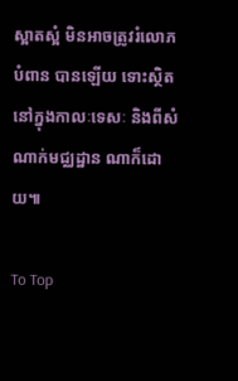ស្អាតស្អំ មិនអាចត្រូវរំលោភបំពាន បានឡើយ ទោះស្ថិតនៅក្នុងកាលៈទេសៈ និងពីសំណាក់មជ្ឈដ្ឋាន ណាក៏ដោយ៕

To Top